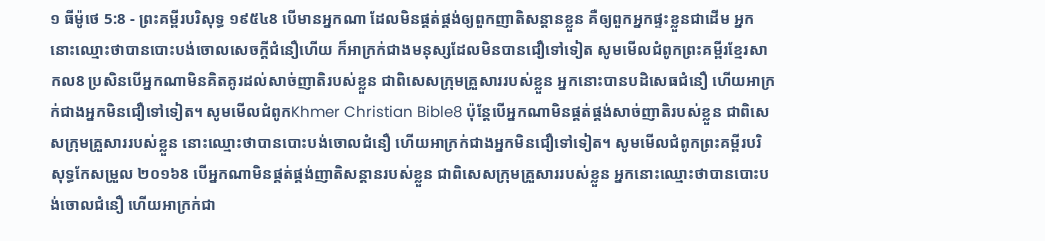១ ធីម៉ូថេ 5:8 - ព្រះគម្ពីរបរិសុទ្ធ ១៩៥៤8 បើមានអ្នកណា ដែលមិនផ្គត់ផ្គង់ឲ្យពួកញាតិសន្តានខ្លួន គឺឲ្យពួកអ្នកផ្ទះខ្លួនជាដើម អ្នកនោះឈ្មោះថាបានបោះបង់ចោលសេចក្ដីជំនឿហើយ ក៏អាក្រក់ជាងមនុស្សដែលមិនបានជឿទៅទៀត សូមមើលជំពូកព្រះគម្ពីរខ្មែរសាកល8 ប្រសិនបើអ្នកណាមិនគិតគូរដល់សាច់ញាតិរបស់ខ្លួន ជាពិសេសក្រុមគ្រួសាររបស់ខ្លួន អ្នកនោះបានបដិសេធជំនឿ ហើយអាក្រក់ជាងអ្នកមិនជឿទៅទៀត។ សូមមើលជំពូកKhmer Christian Bible8 ប៉ុន្ដែបើអ្នកណាមិនផ្គត់ផ្គង់សាច់ញាតិរបស់ខ្លួន ជាពិសេសក្រុមគ្រួសាររបស់ខ្លួន នោះឈ្មោះថាបានបោះបង់ចោលជំនឿ ហើយអាក្រក់ជាងអ្នកមិនជឿទៅទៀត។ សូមមើលជំពូកព្រះគម្ពីរបរិសុទ្ធកែសម្រួល ២០១៦8 បើអ្នកណាមិនផ្គត់ផ្គង់ញាតិសន្តានរបស់ខ្លួន ជាពិសេសក្រុមគ្រួសាររបស់ខ្លួន អ្នកនោះឈ្មោះថាបានបោះបង់ចោលជំនឿ ហើយអាក្រក់ជា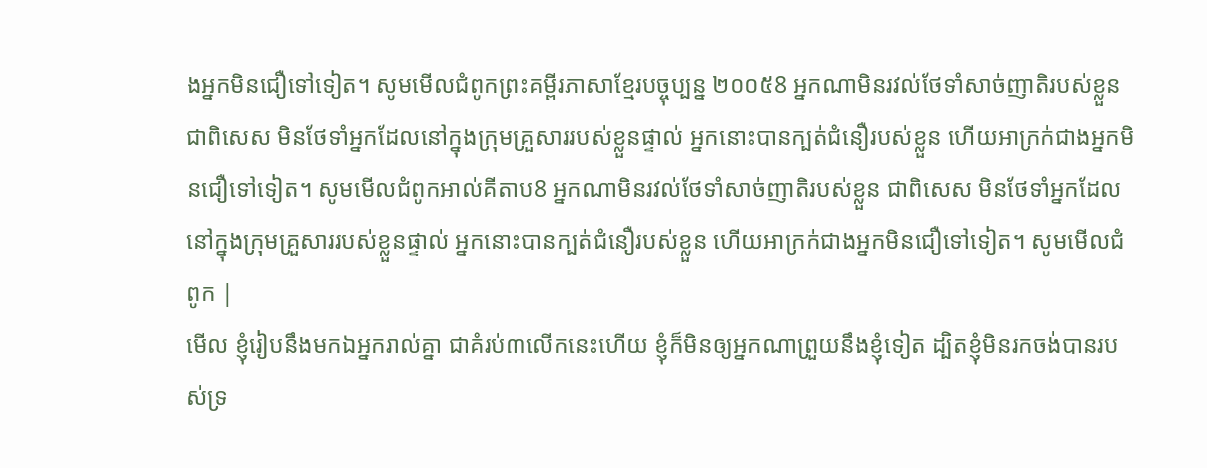ងអ្នកមិនជឿទៅទៀត។ សូមមើលជំពូកព្រះគម្ពីរភាសាខ្មែរបច្ចុប្បន្ន ២០០៥8 អ្នកណាមិនរវល់ថែទាំសាច់ញាតិរបស់ខ្លួន ជាពិសេស មិនថែទាំអ្នកដែលនៅក្នុងក្រុមគ្រួសាររបស់ខ្លួនផ្ទាល់ អ្នកនោះបានក្បត់ជំនឿរបស់ខ្លួន ហើយអាក្រក់ជាងអ្នកមិនជឿទៅទៀត។ សូមមើលជំពូកអាល់គីតាប8 អ្នកណាមិនរវល់ថែទាំសាច់ញាតិរបស់ខ្លួន ជាពិសេស មិនថែទាំអ្នកដែលនៅក្នុងក្រុមគ្រួសាររបស់ខ្លួនផ្ទាល់ អ្នកនោះបានក្បត់ជំនឿរបស់ខ្លួន ហើយអាក្រក់ជាងអ្នកមិនជឿទៅទៀត។ សូមមើលជំពូក |
មើល ខ្ញុំរៀបនឹងមកឯអ្នករាល់គ្នា ជាគំរប់៣លើកនេះហើយ ខ្ញុំក៏មិនឲ្យអ្នកណាព្រួយនឹងខ្ញុំទៀត ដ្បិតខ្ញុំមិនរកចង់បានរបស់ទ្រ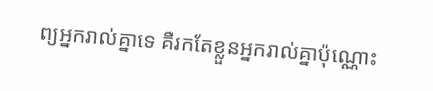ព្យអ្នករាល់គ្នាទេ គឺរកតែខ្លួនអ្នករាល់គ្នាប៉ុណ្ណោះ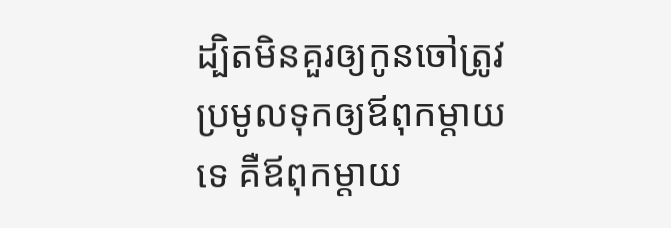ដ្បិតមិនគួរឲ្យកូនចៅត្រូវប្រមូលទុកឲ្យឪពុកម្តាយទេ គឺឪពុកម្តាយ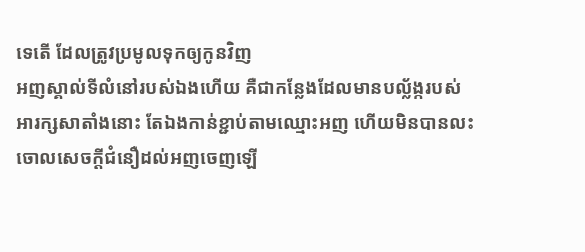ទេតើ ដែលត្រូវប្រមូលទុកឲ្យកូនវិញ
អញស្គាល់ទីលំនៅរបស់ឯងហើយ គឺជាកន្លែងដែលមានបល្ល័ង្ករបស់អារក្សសាតាំងនោះ តែឯងកាន់ខ្ជាប់តាមឈ្មោះអញ ហើយមិនបានលះចោលសេចក្ដីជំនឿដល់អញចេញឡើ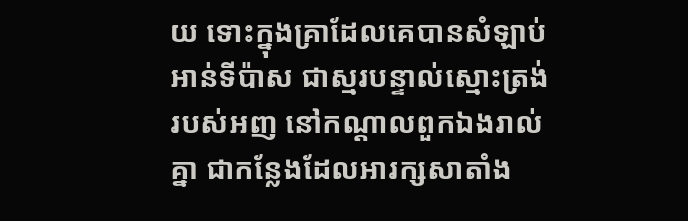យ ទោះក្នុងគ្រាដែលគេបានសំឡាប់អាន់ទីប៉ាស ជាស្មរបន្ទាល់ស្មោះត្រង់របស់អញ នៅកណ្តាលពួកឯងរាល់គ្នា ជាកន្លែងដែលអារក្សសាតាំង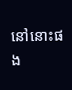នៅនោះផង